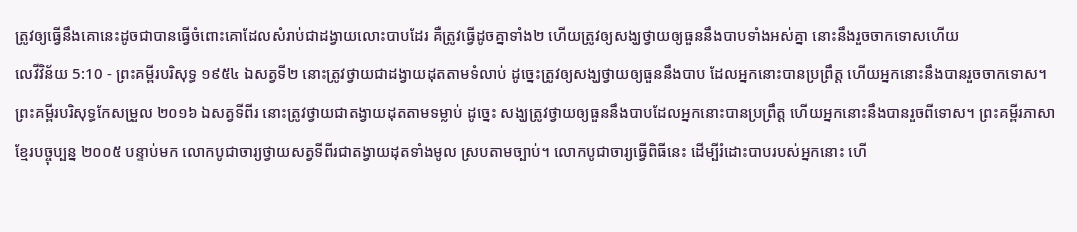ត្រូវឲ្យធ្វើនឹងគោនេះដូចជាបានធ្វើចំពោះគោដែលសំរាប់ជាដង្វាយលោះបាបដែរ គឺត្រូវធ្វើដូចគ្នាទាំង២ ហើយត្រូវឲ្យសង្ឃថ្វាយឲ្យធួននឹងបាបទាំងអស់គ្នា នោះនឹងរួចចាកទោសហើយ
លេវីវិន័យ 5:10 - ព្រះគម្ពីរបរិសុទ្ធ ១៩៥៤ ឯសត្វទី២ នោះត្រូវថ្វាយជាដង្វាយដុតតាមទំលាប់ ដូច្នេះត្រូវឲ្យសង្ឃថ្វាយឲ្យធួននឹងបាប ដែលអ្នកនោះបានប្រព្រឹត្ត ហើយអ្នកនោះនឹងបានរួចចាកទោស។ ព្រះគម្ពីរបរិសុទ្ធកែសម្រួល ២០១៦ ឯសត្វទីពីរ នោះត្រូវថ្វាយជាតង្វាយដុតតាមទម្លាប់ ដូច្នេះ សង្ឃត្រូវថ្វាយឲ្យធួននឹងបាបដែលអ្នកនោះបានប្រព្រឹត្ត ហើយអ្នកនោះនឹងបានរួចពីទោស។ ព្រះគម្ពីរភាសាខ្មែរបច្ចុប្បន្ន ២០០៥ បន្ទាប់មក លោកបូជាចារ្យថ្វាយសត្វទីពីរជាតង្វាយដុតទាំងមូល ស្របតាមច្បាប់។ លោកបូជាចារ្យធ្វើពិធីនេះ ដើម្បីរំដោះបាបរបស់អ្នកនោះ ហើ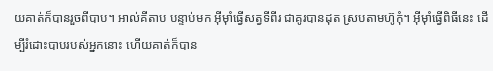យគាត់ក៏បានរួចពីបាប។ អាល់គីតាប បន្ទាប់មក អ៊ីមុាំធ្វើសត្វទីពីរ ជាគូរបានដុត ស្របតាមហ៊ូកុំ។ អ៊ីមុាំធ្វើពិធីនេះ ដើម្បីរំដោះបាបរបស់អ្នកនោះ ហើយគាត់ក៏បាន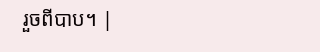រួចពីបាប។ |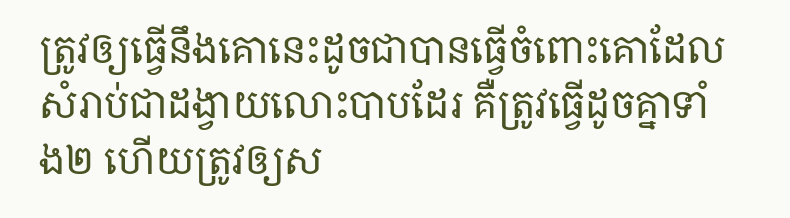ត្រូវឲ្យធ្វើនឹងគោនេះដូចជាបានធ្វើចំពោះគោដែលសំរាប់ជាដង្វាយលោះបាបដែរ គឺត្រូវធ្វើដូចគ្នាទាំង២ ហើយត្រូវឲ្យស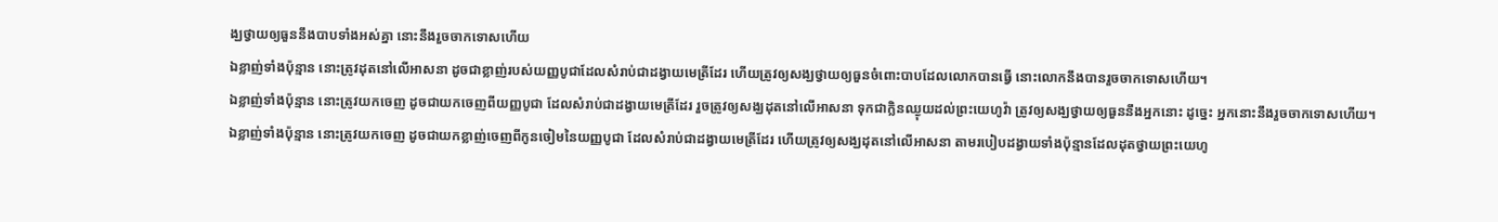ង្ឃថ្វាយឲ្យធួននឹងបាបទាំងអស់គ្នា នោះនឹងរួចចាកទោសហើយ
ឯខ្លាញ់ទាំងប៉ុន្មាន នោះត្រូវដុតនៅលើអាសនា ដូចជាខ្លាញ់របស់យញ្ញបូជាដែលសំរាប់ជាដង្វាយមេត្រីដែរ ហើយត្រូវឲ្យសង្ឃថ្វាយឲ្យធួនចំពោះបាបដែលលោកបានធ្វើ នោះលោកនឹងបានរួចចាកទោសហើយ។
ឯខ្លាញ់ទាំងប៉ុន្មាន នោះត្រូវយកចេញ ដូចជាយកចេញពីយញ្ញបូជា ដែលសំរាប់ជាដង្វាយមេត្រីដែរ រួចត្រូវឲ្យសង្ឃដុតនៅលើអាសនា ទុកជាក្លិនឈ្ងុយដល់ព្រះយេហូវ៉ា ត្រូវឲ្យសង្ឃថ្វាយឲ្យធួននឹងអ្នកនោះ ដូច្នេះ អ្នកនោះនឹងរួចចាកទោសហើយ។
ឯខ្លាញ់ទាំងប៉ុន្មាន នោះត្រូវយកចេញ ដូចជាយកខ្លាញ់ចេញពីកូនចៀមនៃយញ្ញបូជា ដែលសំរាប់ជាដង្វាយមេត្រីដែរ ហើយត្រូវឲ្យសង្ឃដុតនៅលើអាសនា តាមរបៀបដង្វាយទាំងប៉ុន្មានដែលដុតថ្វាយព្រះយេហូ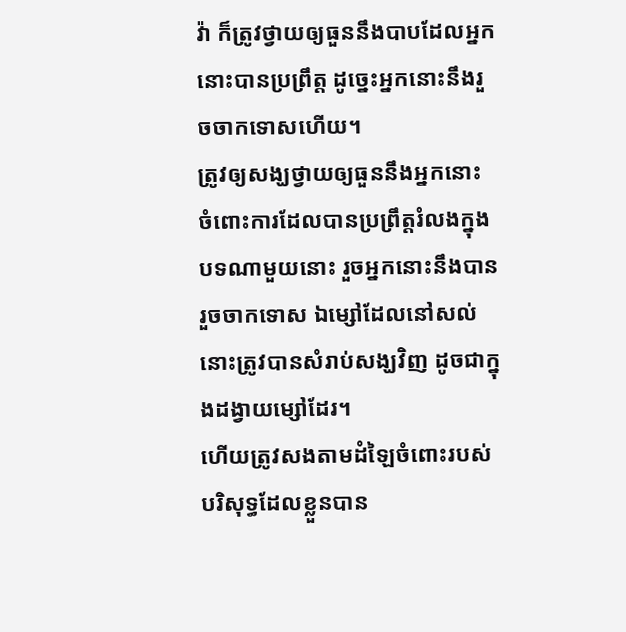វ៉ា ក៏ត្រូវថ្វាយឲ្យធួននឹងបាបដែលអ្នកនោះបានប្រព្រឹត្ត ដូច្នេះអ្នកនោះនឹងរួចចាកទោសហើយ។
ត្រូវឲ្យសង្ឃថ្វាយឲ្យធួននឹងអ្នកនោះ ចំពោះការដែលបានប្រព្រឹត្តរំលងក្នុងបទណាមួយនោះ រួចអ្នកនោះនឹងបានរួចចាកទោស ឯម្សៅដែលនៅសល់ នោះត្រូវបានសំរាប់សង្ឃវិញ ដូចជាក្នុងដង្វាយម្សៅដែរ។
ហើយត្រូវសងតាមដំឡៃចំពោះរបស់បរិសុទ្ធដែលខ្លួនបាន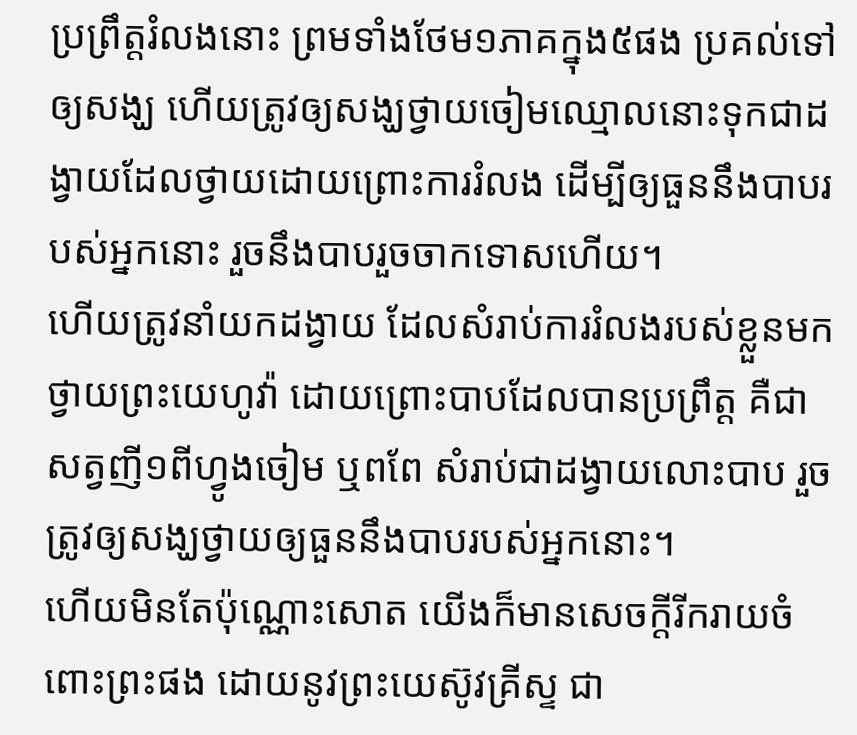ប្រព្រឹត្តរំលងនោះ ព្រមទាំងថែម១ភាគក្នុង៥ផង ប្រគល់ទៅឲ្យសង្ឃ ហើយត្រូវឲ្យសង្ឃថ្វាយចៀមឈ្មោលនោះទុកជាដង្វាយដែលថ្វាយដោយព្រោះការរំលង ដើម្បីឲ្យធួននឹងបាបរបស់អ្នកនោះ រួចនឹងបាបរួចចាកទោសហើយ។
ហើយត្រូវនាំយកដង្វាយ ដែលសំរាប់ការរំលងរបស់ខ្លួនមកថ្វាយព្រះយេហូវ៉ា ដោយព្រោះបាបដែលបានប្រព្រឹត្ត គឺជាសត្វញី១ពីហ្វូងចៀម ឬពពែ សំរាប់ជាដង្វាយលោះបាប រួចត្រូវឲ្យសង្ឃថ្វាយឲ្យធួននឹងបាបរបស់អ្នកនោះ។
ហើយមិនតែប៉ុណ្ណោះសោត យើងក៏មានសេចក្ដីរីករាយចំពោះព្រះផង ដោយនូវព្រះយេស៊ូវគ្រីស្ទ ជា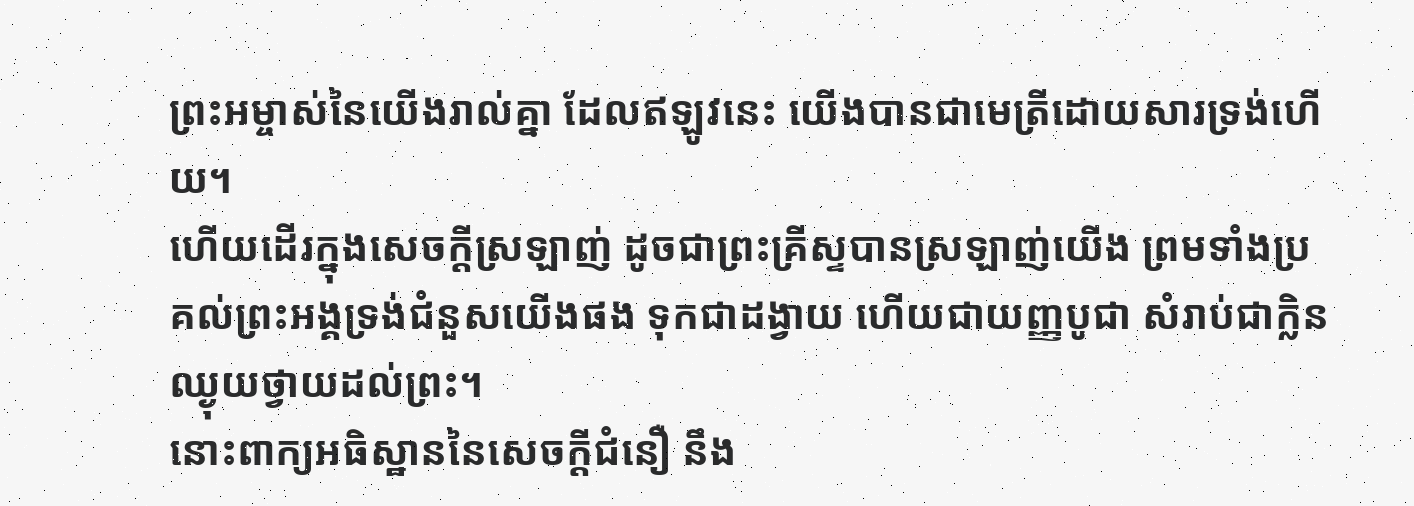ព្រះអម្ចាស់នៃយើងរាល់គ្នា ដែលឥឡូវនេះ យើងបានជាមេត្រីដោយសារទ្រង់ហើយ។
ហើយដើរក្នុងសេចក្ដីស្រឡាញ់ ដូចជាព្រះគ្រីស្ទបានស្រឡាញ់យើង ព្រមទាំងប្រគល់ព្រះអង្គទ្រង់ជំនួសយើងផង ទុកជាដង្វាយ ហើយជាយញ្ញបូជា សំរាប់ជាក្លិនឈ្ងុយថ្វាយដល់ព្រះ។
នោះពាក្យអធិស្ឋាននៃសេចក្ដីជំនឿ នឹង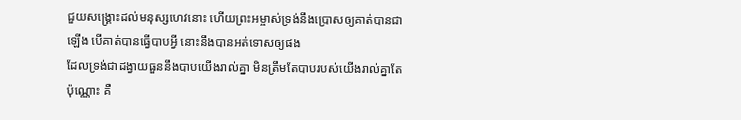ជួយសង្គ្រោះដល់មនុស្សហេវនោះ ហើយព្រះអម្ចាស់ទ្រង់នឹងប្រោសឲ្យគាត់បានជាឡើង បើគាត់បានធ្វើបាបអ្វី នោះនឹងបានអត់ទោសឲ្យផង
ដែលទ្រង់ជាដង្វាយធួននឹងបាបយើងរាល់គ្នា មិនត្រឹមតែបាបរបស់យើងរាល់គ្នាតែប៉ុណ្ណោះ គឺ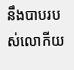នឹងបាបរបស់លោកីយ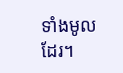ទាំងមូលដែរ។